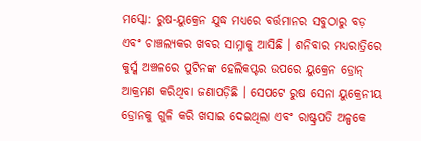ମସ୍କୋ: ରୁଷ-ୟୁକ୍ରେନ ଯୁଦ୍ଧ ମଧ୍ୟରେ ବର୍ତ୍ତମାନର ସବୁଠାରୁ ବଡ଼ ଏବଂ ଚାଞ୍ଚଲ୍ୟକର ଖବର ସାମ୍ନାକୁ ଆସିଛି । ଶନିବାର ମଧ୍ୟରାତ୍ରିରେ କୁର୍ସ୍କ ଅଞ୍ଚଳରେ ପୁଟିନଙ୍କ ହେଲିକପ୍ଟର ଉପରେ ୟୁକ୍ରେନ ଡ୍ରୋନ୍ ଆକ୍ରମଣ କରିଥିବା ଜଣାପଡ଼ିଛି । ସେପଟେ ରୁଷ ସେନା ୟୁକ୍ରେନୀୟ ଡ୍ରୋନକୁ ଗୁଳି କରି ଖସାଇ ଦେଇଥିଲା ଏବଂ ରାଷ୍ଟ୍ରପତି ଅଳ୍ପକେ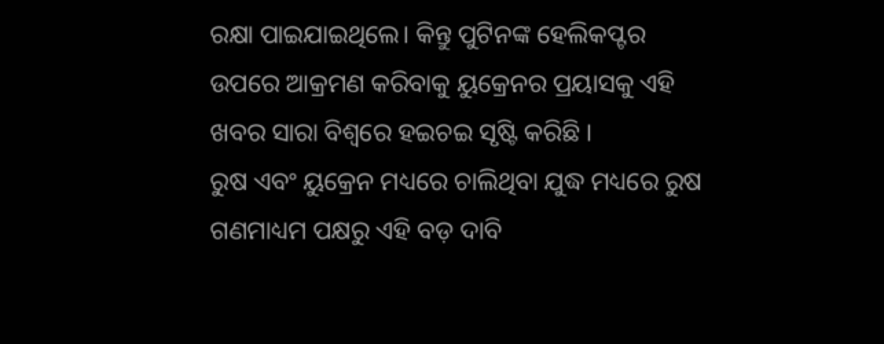ରକ୍ଷା ପାଇଯାଇଥିଲେ। କିନ୍ତୁ ପୁଟିନଙ୍କ ହେଲିକପ୍ଟର ଉପରେ ଆକ୍ରମଣ କରିବାକୁ ୟୁକ୍ରେନର ପ୍ରୟାସକୁ ଏହି ଖବର ସାରା ବିଶ୍ୱରେ ହଇଚଇ ସୃଷ୍ଟି କରିଛି ।
ରୁଷ ଏବଂ ୟୁକ୍ରେନ ମଧ୍ୟରେ ଚାଲିଥିବା ଯୁଦ୍ଧ ମଧ୍ୟରେ ରୁଷ ଗଣମାଧ୍ୟମ ପକ୍ଷରୁ ଏହି ବଡ଼ ଦାବି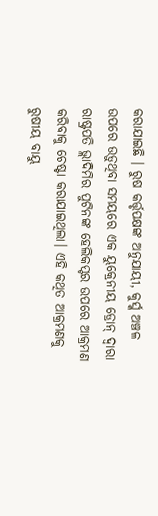କରାଯାଇଛି । ରୁଷ କର୍ତ୍ତୃପକ୍ଷଙ୍କ ଅନୁଯାୟୀ, କୁର୍ସ୍କ ଅଞ୍ଚଳ ଉପରେ ଉଡ଼ୁଥିବା ସମୟରେ ଏକ ୟୁକ୍ରେନୀୟ ଡ୍ରୋନ୍ ଦ୍ୱାରା ରାଷ୍ଟ୍ରପତି ଭ୍ଲାଦିମିର ପୁଟିନଙ୍କ ହେଲିକପ୍ଟର ଉପରେ ଆକ୍ରମଣ କରିବାକୁ ଚେଷ୍ଟା କରାଯାଇଥିଲା। ଏହି କଥିତ ଆକ୍ରମଣକୁ ରୁଷୀୟ ବାୟୁ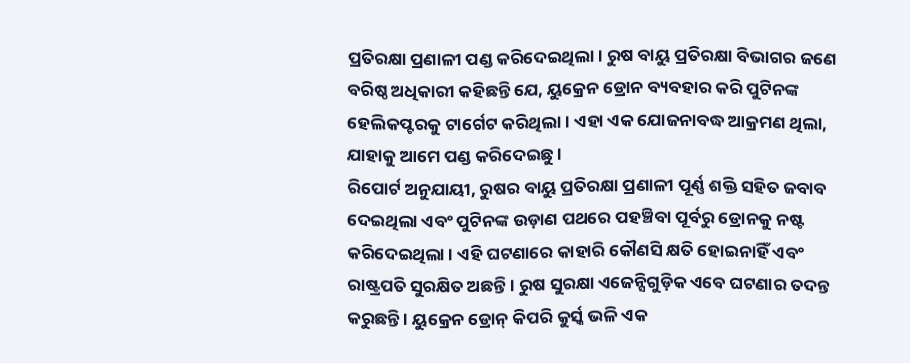ପ୍ରତିରକ୍ଷା ପ୍ରଣାଳୀ ପଣ୍ଡ କରିଦେଇଥିଲା। ରୁଷ ବାୟୁ ପ୍ରତିରକ୍ଷା ବିଭାଗର ଜଣେ ବରିଷ୍ଠ ଅଧିକାରୀ କହିଛନ୍ତି ଯେ, ୟୁକ୍ରେନ ଡ୍ରୋନ ବ୍ୟବହାର କରି ପୁଟିନଙ୍କ ହେଲିକପ୍ଟରକୁ ଟାର୍ଗେଟ କରିଥିଲା। ଏହା ଏକ ଯୋଜନାବଦ୍ଧ ଆକ୍ରମଣ ଥିଲା, ଯାହାକୁ ଆମେ ପଣ୍ଡ କରିଦେଇଛୁ ।
ରିପୋର୍ଟ ଅନୁଯାୟୀ, ରୁଷର ବାୟୁ ପ୍ରତିରକ୍ଷା ପ୍ରଣାଳୀ ପୂର୍ଣ୍ଣ ଶକ୍ତି ସହିତ ଜବାବ ଦେଇଥିଲା ଏବଂ ପୁଟିନଙ୍କ ଉଡ଼ାଣ ପଥରେ ପହଞ୍ଚିବା ପୂର୍ବରୁ ଡ୍ରୋନକୁ ନଷ୍ଟ କରିଦେଇଥିଲା । ଏହି ଘଟଣାରେ କାହାରି କୌଣସି କ୍ଷତି ହୋଇନାହିଁ ଏବଂ ରାଷ୍ଟ୍ରପତି ସୁରକ୍ଷିତ ଅଛନ୍ତି । ରୁଷ ସୁରକ୍ଷା ଏଜେନ୍ସିଗୁଡ଼ିକ ଏବେ ଘଟଣାର ତଦନ୍ତ କରୁଛନ୍ତି । ୟୁକ୍ରେନ ଡ୍ରୋନ୍ କିପରି କୁର୍ସ୍କ ଭଳି ଏକ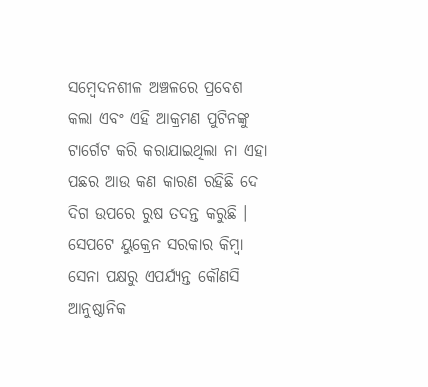ସମ୍ବେଦନଶୀଳ ଅଞ୍ଚଳରେ ପ୍ରବେଶ କଲା ଏବଂ ଏହି ଆକ୍ରମଣ ପୁଟିନଙ୍କୁ ଟାର୍ଗେଟ କରି କରାଯାଇଥିଲା ନା ଏହା ପଛର ଆଉ କଣ କାରଣ ରହିଛି ଦେ ଦିଗ ଉପରେ ରୁଷ ତଦନ୍ତ କରୁଛି । ସେପଟେ ୟୁକ୍ରେନ ସରକାର କିମ୍ବା ସେନା ପକ୍ଷରୁ ଏପର୍ଯ୍ୟନ୍ତ କୌଣସି ଆନୁଷ୍ଠାନିକ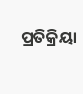ପ୍ରତିକ୍ରିୟା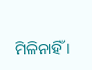ମିଳିନାହିଁ ।